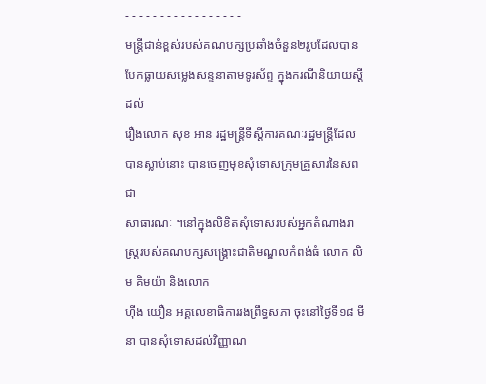- - - - - - - - - - - - - - - - -
មន្រ្តីជាន់ខ្ពស់របស់គណបក្សប្រឆាំងចំនួន២រូបដែលបានបែកធ្លាយសម្លេងសន្ទនាតាមទូរស័ព្ទ ក្នុងករណីនិយាយស្ដីដល់
រឿងលោក សុខ អាន រដ្ឋមន្រ្តីទីស្ដីការគណៈរដ្ឋមន្រ្តីដែលបានស្លាប់នោះ បានចេញមុខសុំទោសក្រុមគ្រួសារនៃសពជា
សាធារណៈ ។នៅក្នុងលិខិតសុំទោសរបស់អ្នកតំណាងរាស្រ្តរបស់គណបក្សសង្រ្គោះជាតិមណ្ឌលកំពង់ធំ លោក លិម គិមយ៉ា និងលោក
ហ៊ីង យឿន អគ្គលេខាធិការរងព្រឹទ្ធសភា ចុះនៅថ្ងៃទី១៨ មីនា បានសុំទោសដល់វិញ្ញាណ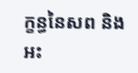ក្ខន្ធនៃសព និងអះ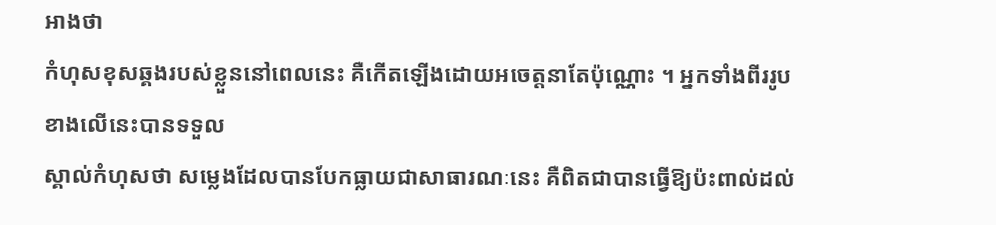អាងថា
កំហុសខុសឆ្គងរបស់ខ្លួននៅពេលនេះ គឺកើតឡើងដោយអចេត្តនាតែប៉ុណ្ណោះ ។ អ្នកទាំងពីររូបខាងលើនេះបានទទួល
ស្គាល់កំហុសថា សម្លេងដែលបានបែកធ្លាយជាសាធារណៈនេះ គឺពិតជាបានធ្វើឱ្យប៉ះពាល់ដល់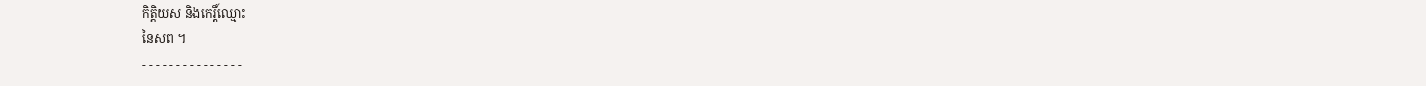កិត្តិយស និងកេរ្តិ៍ឈ្មោះ
នៃសព ។
- - - - - - - - - - - - - - -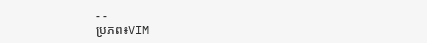- -
ប្រភព៖VIM